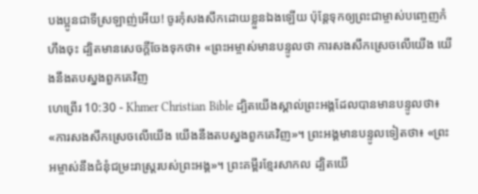បងប្អូនជាទីស្រឡាញ់អើយ! ចូរកុំសងសឹកដោយខ្លួនឯងឡើយ ប៉ុន្ដែទុកឲ្យព្រះជាម្ចាស់បញ្ចេញកំហឹងចុះ ដ្បិតមានសេចក្ដីចែងទុកថា៖ «ព្រះអម្ចាស់មានបន្ទូលថា ការសងសឹកស្រេចលើយើង យើងនឹងតបស្នងពួកគេវិញ
ហេព្រើរ 10:30 - Khmer Christian Bible ដ្បិតយើងស្គាល់ព្រះអង្គដែលបានមានបន្ទូលថា៖ «ការសងសឹកស្រេចលើយើង យើងនឹងតបស្នងពួកគេវិញ»។ ព្រះអង្គមានបន្ទូលទៀតថា៖ «ព្រះអម្ចាស់នឹងជំនុំជម្រះរាស្ដ្ររបស់ព្រះអង្គ»។ ព្រះគម្ពីរខ្មែរសាកល ដ្បិតយើ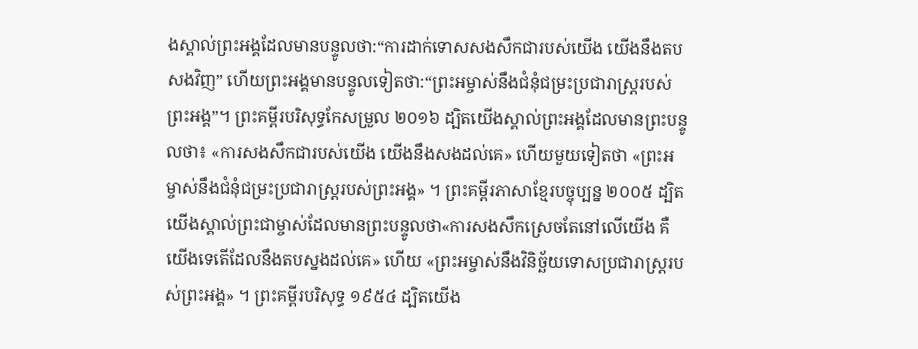ងស្គាល់ព្រះអង្គដែលមានបន្ទូលថា:“ការដាក់ទោសសងសឹកជារបស់យើង យើងនឹងតបសងវិញ” ហើយព្រះអង្គមានបន្ទូលទៀតថា:“ព្រះអម្ចាស់នឹងជំនុំជម្រះប្រជារាស្ត្ររបស់ព្រះអង្គ”។ ព្រះគម្ពីរបរិសុទ្ធកែសម្រួល ២០១៦ ដ្បិតយើងស្គាល់ព្រះអង្គដែលមានព្រះបន្ទូលថា៖ «ការសងសឹកជារបស់យើង យើងនឹងសងដល់គេ» ហើយមួយទៀតថា «ព្រះអម្ចាស់នឹងជំនុំជម្រះប្រជារាស្ត្ររបស់ព្រះអង្គ» ។ ព្រះគម្ពីរភាសាខ្មែរបច្ចុប្បន្ន ២០០៥ ដ្បិតយើងស្គាល់ព្រះជាម្ចាស់ដែលមានព្រះបន្ទូលថា«ការសងសឹកស្រេចតែនៅលើយើង គឺយើងទេតើដែលនឹងតបស្នងដល់គេ» ហើយ «ព្រះអម្ចាស់នឹងវិនិច្ឆ័យទោសប្រជារាស្ដ្ររបស់ព្រះអង្គ» ។ ព្រះគម្ពីរបរិសុទ្ធ ១៩៥៤ ដ្បិតយើង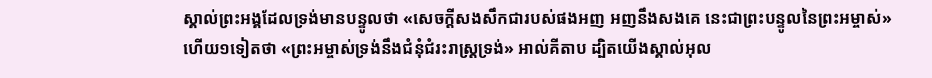ស្គាល់ព្រះអង្គដែលទ្រង់មានបន្ទូលថា «សេចក្ដីសងសឹកជារបស់ផងអញ អញនឹងសងគេ នេះជាព្រះបន្ទូលនៃព្រះអម្ចាស់» ហើយ១ទៀតថា «ព្រះអម្ចាស់ទ្រង់នឹងជំនុំជំរះរាស្ត្រទ្រង់» អាល់គីតាប ដ្បិតយើងស្គាល់អុល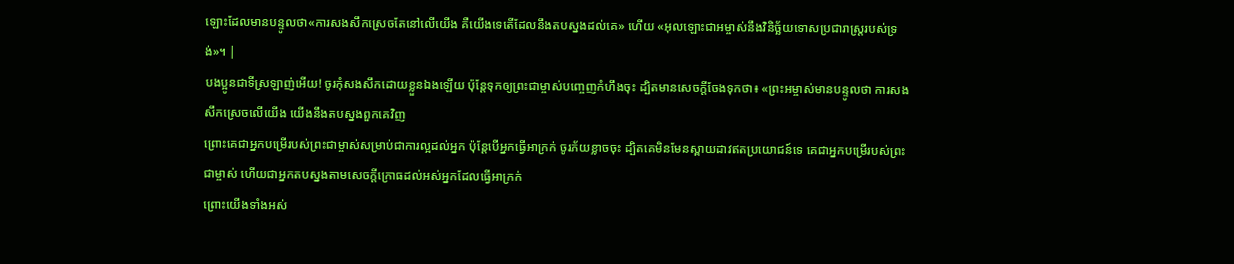ឡោះដែលមានបន្ទូលថា«ការសងសឹកស្រេចតែនៅលើយើង គឺយើងទេតើដែលនឹងតបស្នងដល់គេ» ហើយ «អុលឡោះជាអម្ចាស់នឹងវិនិច្ឆ័យទោសប្រជារាស្ដ្ររបស់ទ្រង់»។ |
បងប្អូនជាទីស្រឡាញ់អើយ! ចូរកុំសងសឹកដោយខ្លួនឯងឡើយ ប៉ុន្ដែទុកឲ្យព្រះជាម្ចាស់បញ្ចេញកំហឹងចុះ ដ្បិតមានសេចក្ដីចែងទុកថា៖ «ព្រះអម្ចាស់មានបន្ទូលថា ការសងសឹកស្រេចលើយើង យើងនឹងតបស្នងពួកគេវិញ
ព្រោះគេជាអ្នកបម្រើរបស់ព្រះជាម្ចាស់សម្រាប់ជាការល្អដល់អ្នក ប៉ុន្ដែបើអ្នកធ្វើអាក្រក់ ចូរភ័យខ្លាចចុះ ដ្បិតគេមិនមែនស្ពាយដាវឥតប្រយោជន៍ទេ គេជាអ្នកបម្រើរបស់ព្រះជាម្ចាស់ ហើយជាអ្នកតបស្នងតាមសេចក្ដីក្រោធដល់អស់អ្នកដែលធ្វើអាក្រក់
ព្រោះយើងទាំងអស់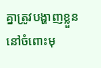គ្នាត្រូវបង្ហាញខ្លួននៅចំពោះមុ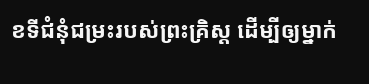ខទីជំនុំជម្រះរបស់ព្រះគ្រិស្ដ ដើម្បីឲ្យម្នាក់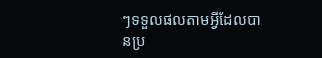ៗទទួលផលតាមអ្វីដែលបានប្រ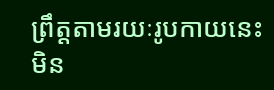ព្រឹត្តតាមរយៈរូបកាយនេះ មិន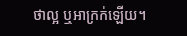ថាល្អ ឬអាក្រក់ឡើយ។